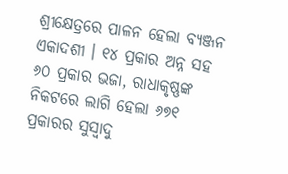ଶ୍ରୀକ୍ଷେତ୍ରରେ ପାଳନ ହେଲା ବ୍ୟଞ୍ଜନ ଏକାଦଶୀ । ୧୪ ପ୍ରକାର ଅନ୍ନ ସହ ୬୦ ପ୍ରକାର ଭଜା, ରାଧାକୃଷ୍ଣଙ୍କ ନିକଟରେ ଲାଗି ହେଲା ୬୭୧ ପ୍ରକାରର ସୁସ୍ୱାଦୁ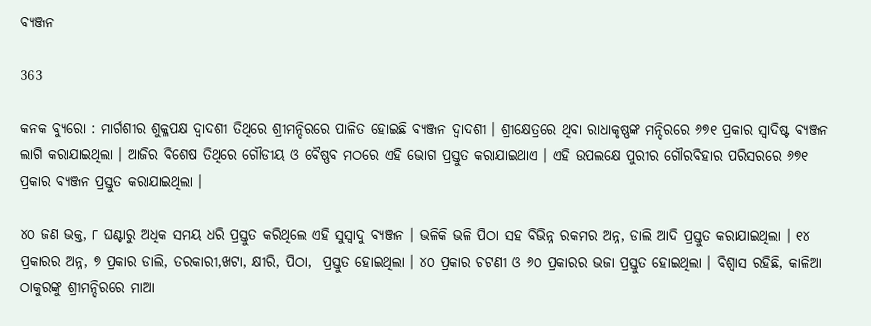ବ୍ୟଞ୍ଜନ

363

କନକ ବ୍ୟୁରୋ : ମାର୍ଗଶୀର ଶୁକ୍ଳପକ୍ଷ ଦ୍ୱାଦଶୀ ତିଥିରେ ଶ୍ରୀମନ୍ଦିରରେ ପାଳିତ ହୋଇଛି ବ୍ୟଞ୍ଜନ ଦ୍ୱାଦଶୀ । ଶ୍ରୀକ୍ଷେତ୍ରରେ ଥିବା ରାଧାକୃଷ୍ଣଙ୍କ ମନ୍ଦିରରେ ୬୭୧ ପ୍ରକାର ସ୍ୱାଦିଷ୍ଟ ବ୍ୟଞ୍ଜନ ଲାଗି କରାଯାଇଥିଲା । ଆଜିର ବିଶେଷ ତିଥିରେ ଗୌଡୀୟ ଓ ବୈଷ୍ଣବ ମଠରେ ଏହି ଭୋଗ ପ୍ରସ୍ତୁତ କରାଯାଇଥାଏ । ଏହି ଉପଲକ୍ଷେ ପୁରୀର ଗୌରବିହାର ପରିସରରେ ୬୭୧ ପ୍ରକାର ବ୍ୟଞ୍ଜନ ପ୍ରସ୍ତୁତ କରାଯାଇଥିଲା ।

୪୦ ଜଣ ଭକ୍ତ, ୮ ଘଣ୍ଟାରୁ ଅଧିକ ସମୟ ଧରି ପ୍ରସ୍ତୁତ କରିଥିଲେ ଏହି ସୁସ୍ୱାଦୁ ବ୍ୟଞ୍ଜନ । ଭଳିକି ଭଳି ପିଠା ସହ ବିଭିନ୍ନ ରକମର ଅନ୍ନ, ଡାଲି ଆଦି ପ୍ରସ୍ତୁତ କରାଯାଇଥିଲା । ୧୪ ପ୍ରକାରର ଅନ୍ନ, ୭ ପ୍ରକାର ଡାଲି, ତରକାରୀ,ଖଟା, କ୍ଷୀରି, ପିଠା,  ପ୍ରସ୍ତୁତ ହୋଇଥିଲା । ୪୦ ପ୍ରକାର ଚଟଣୀ ଓ ୬୦ ପ୍ରକାରର ଭଜା ପ୍ରସ୍ତୁତ ହୋଇଥିଲା । ବିଶ୍ୱାସ ରହିଛି, କାଳିଆ ଠାକୁରଙ୍କୁ ଶ୍ରୀମନ୍ଦିରରେ ମାଆ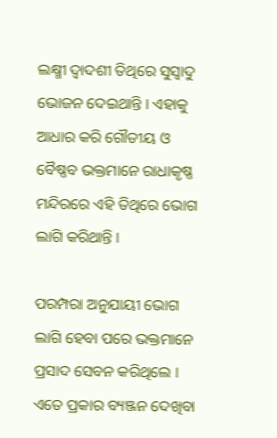ଲକ୍ଷ୍ମୀ ଦ୍ୱାଦଶୀ ତିଥିରେ ସୁସ୍ୱାଦୁ ଭୋଜନ ଦେଇଥାନ୍ତି । ଏହାକୁ ଆଧାର କରି ଗୌଡୀୟ ଓ ବୈଷ୍ଣବ ଭକ୍ତମାନେ ରାଧାକୃଷ୍ଣ ମନ୍ଦିରରେ ଏହି ତିଥିରେ ଭୋଗ ଲାଗି କରିଥାନ୍ତି ।

ପରମ୍ପରା ଅନୁଯାୟୀ ଭୋଗ ଲାଗି ହେବା ପରେ ଭକ୍ତମାନେ ପ୍ରସାଦ ସେବନ କରିଥିଲେ । ଏତେ ପ୍ରକାର ବ୍ୟଞ୍ଜନ ଦେଖିବା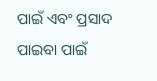ପାଇଁ ଏବଂ ପ୍ରସାଦ ପାଇବା ପାଇଁ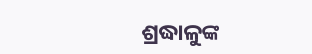ଶ୍ରଦ୍ଧାଳୁଙ୍କ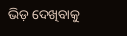ଭିଡ଼ ଦେଖିବାକୁ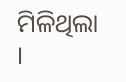ମିଳିଥିଲା ।